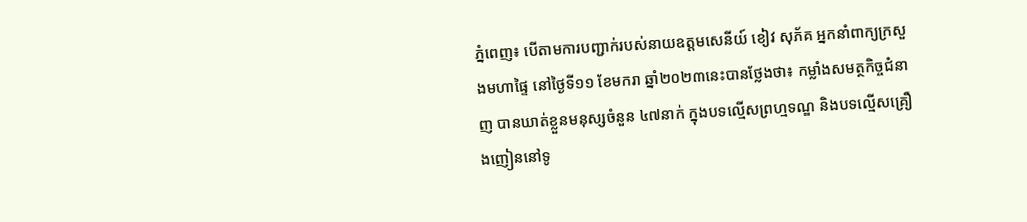ភ្នំពេញ៖ បើតាមការបញ្ជាក់របស់នាយឧត្តមសេនីយ៍ ខៀវ សុភ័គ អ្នកនាំពាក្យក្រសួងមហាផ្ទៃ នៅថ្ងៃទី១១ ខែមករា ឆ្នាំ២០២៣នេះបានថ្លែងថា៖ កម្លាំងសមត្ថកិច្ចជំនាញ បានឃាត់ខ្លួនមនុស្សចំនួន ៤៧នាក់ ក្នុងបទល្មើសព្រហ្មទណ្ឌ និងបទល្មើសគ្រឿងញៀននៅទូ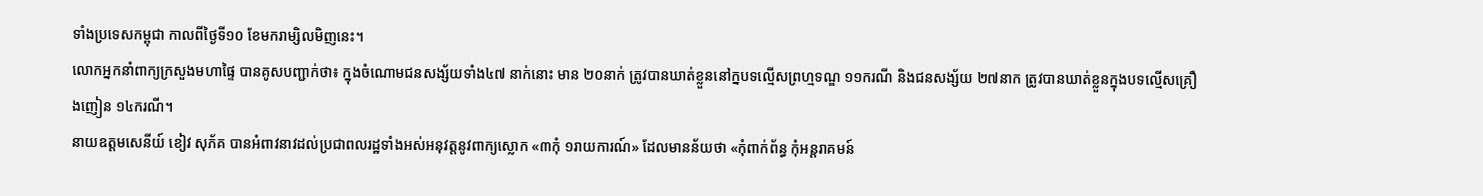ទាំងប្រទេសកម្ពុជា កាលពីថ្ងៃទី១០ ខែមករាម្សិលមិញនេះ។
លោកអ្នកនាំពាក្យក្រសួងមហាផ្ទៃ បានគូសបញ្ជាក់ថា៖ ក្នុងចំណោមជនសង្ស័យទាំង៤៧ នាក់នោះ មាន ២០នាក់ ត្រូវបានឃាត់ខ្លួននៅក្នបទល្មើសព្រហ្មទណ្ឌ ១១ករណី និងជនសង្ស័យ ២៧នាក ត្រូវបានឃាត់ខ្លួនក្នុងបទល្មេីសគ្រឿងញៀន ១៤ករណី។
នាយឧត្តមសេនីយ៍ ខៀវ សុភ័គ បានអំពាវនាវដល់ប្រជាពលរដ្ឋទាំងអស់អនុវត្តនូវពាក្យស្លោក «៣កុំ ១រាយការណ៍» ដែលមានន័យថា «កុំពាក់ព័ន្ធ កុំអន្តរាគមន៍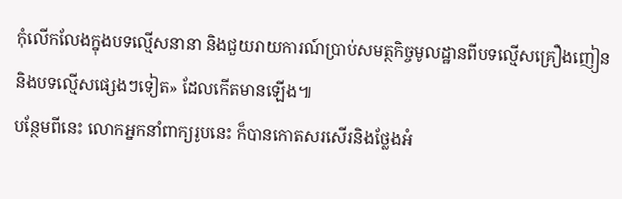កុំលើកលែងក្នុងបទល្មើសនានា និងជួយរាយការណ៍ប្រាប់សមត្ថកិច្ចមូលដ្ឋានពីបទល្មើសគ្រឿងញៀន និងបទល្មើសផ្សេងៗទៀត» ដែលកើតមានឡេីង៕
បន្ថែមពីនេះ លោកអ្នកនាំពាក្យរូបនេះ ក៏បានកោតសរសើរនិងថ្លែងអំ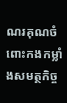ណរគុណចំពោះកងកម្លាំងសមត្ថកិច្ច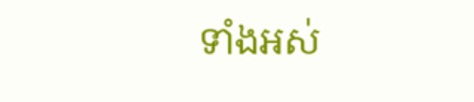ទាំងអស់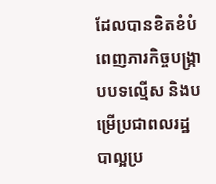ដែលបានខិតខំបំពេញភារកិច្ចបង្ក្រាបបទល្មើស និងបម្រើប្រជាពលរដ្ឋបាល្អប្រ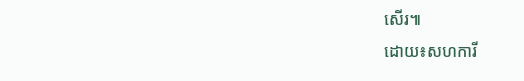សើរ៕
ដោយ៖សហការី